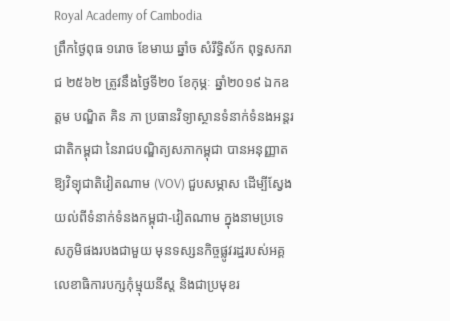Royal Academy of Cambodia
ព្រឹកថ្ងៃពុធ ១រោច ខែមាឃ ឆ្នាំច សំរឹទ្ធិស័ក ពុទ្ធសករាជ ២៥៦២ ត្រូវនឹងថ្ងៃទី២០ ខែកុម្ភៈ ឆ្នាំ២០១៩ ឯកឧត្តម បណ្ឌិត គិន ភា ប្រធានវិទ្យាស្ថានទំនាក់ទំនងអន្តរជាតិកម្ពុជា នៃរាជបណ្ឌិត្យសភាកម្ពុជា បានអនុញ្ញាតឱ្យវិទ្យុជាតិវៀតណាម (VOV) ជួបសម្ភាស ដើម្បីស្វែងយល់ពីទំនាក់ទំនងកម្ពុជា-វៀតណាម ក្នុងនាមប្រទេសភូមិផងរបងជាមួយ មុនទស្សនកិច្ចផ្លូវរដ្ឋរបស់អគ្គលេខាធិការបក្សកុំម្មុយនីស្ត និងជាប្រមុខរ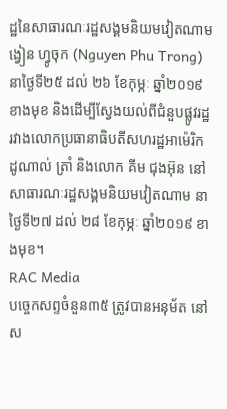ដ្ឋនៃសាធារណៈរដ្ឋសង្គមនិយមវៀតណាម ង្វៀន ហ្វូចុក (Nguyen Phu Trong) នាថ្ងៃទី២៥ ដល់ ២៦ ខែកុម្ភៈ ឆ្នាំ២០១៩ ខាងមុខ និងដើម្បីស្វែងយល់ពីជំនួបផ្លូវរដ្ឋ រវាងលោកប្រធានាធិបតីសហរដ្ឋអាម៉េរិក ដូណាល់ ត្រាំ និងលោក គីម ជុងអ៊ុន នៅសាធារណៈរដ្ឋសង្គមនិយមវៀតណាម នាថ្ងៃទី២៧ ដល់ ២៨ ខែកុម្ភៈ ឆ្នាំ២០១៩ ខាងមុខ។
RAC Media
បច្ចេកសព្ទចំនួន៣៥ ត្រូវបានអនុម័ត នៅស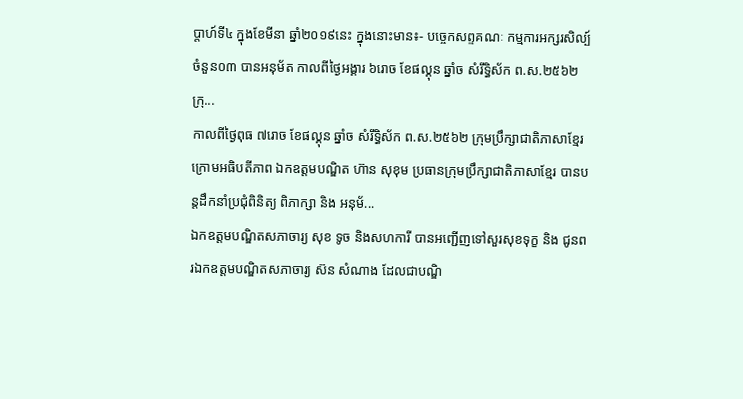ប្តាហ៍ទី៤ ក្នុងខែមីនា ឆ្នាំ២០១៩នេះ ក្នុងនោះមាន៖- បច្ចេកសព្ទគណៈ កម្មការអក្សរសិល្ប៍ ចំនួន០៣ បានអនុម័ត កាលពីថ្ងៃអង្គារ ៦រោច ខែផល្គុន ឆ្នាំច សំរឹទ្ធិស័ក ព.ស.២៥៦២ ក្រុ...
កាលពីថ្ងៃពុធ ៧រោច ខែផល្គុន ឆ្នាំច សំរឹទ្ធិស័ក ព.ស.២៥៦២ ក្រុមប្រឹក្សាជាតិភាសាខ្មែរ ក្រោមអធិបតីភាព ឯកឧត្តមបណ្ឌិត ហ៊ាន សុខុម ប្រធានក្រុមប្រឹក្សាជាតិភាសាខ្មែរ បានបន្តដឹកនាំប្រជុំពិនិត្យ ពិភាក្សា និង អនុម័...
ឯកឧត្តមបណ្ឌិតសភាចារ្យ សុខ ទូច និងសហការី បានអញ្ជើញទៅសួរសុខទុក្ខ និង ជូនពរឯកឧត្តមបណ្ឌិតសភាចារ្យ ស៊ន សំណាង ដែលជាបណ្ឌិ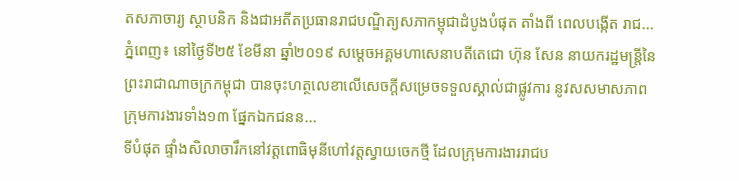តសភាចារ្យ ស្ថាបនិក និងជាអតីតប្រធានរាជបណ្ឌិត្យសភាកម្ពុជាដំបូងបំផុត តាំងពី ពេលបង្កើត រាជ...
ភ្នំពេញ៖ នៅថ្ងៃទី២៥ ខែមីនា ឆ្នាំ២០១៩ សម្ដេចអគ្គមហាសេនាបតីតេជោ ហ៊ុន សែន នាយករដ្ឋមន្ត្រីនៃព្រះរាជាណាចក្រកម្ពុជា បានចុះហត្ថលេខាលើសេចក្តីសម្រេចទទួលស្គាល់ជាផ្លូវការ នូវសសមាសភាព ក្រុមការងារទាំង១៣ ផ្នែកឯកជនន...
ទីបំផុត ផ្ទាំងសិលាចារឹកនៅវត្តពោធិមុនីហៅវត្តស្វាយចេកថ្មី ដែលក្រុមការងាររាជប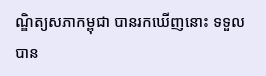ណ្ឌិត្យសភាកម្ពុជា បានរកឃើញនោះ ទទួលបាន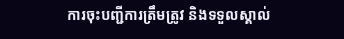ការចុះបញ្ជីការត្រឹមត្រូវ និងទទួលស្គាល់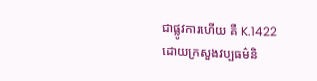ជាផ្លូវការហើយ គឺ K.1422 ដោយក្រសួងវប្បធម៌និ